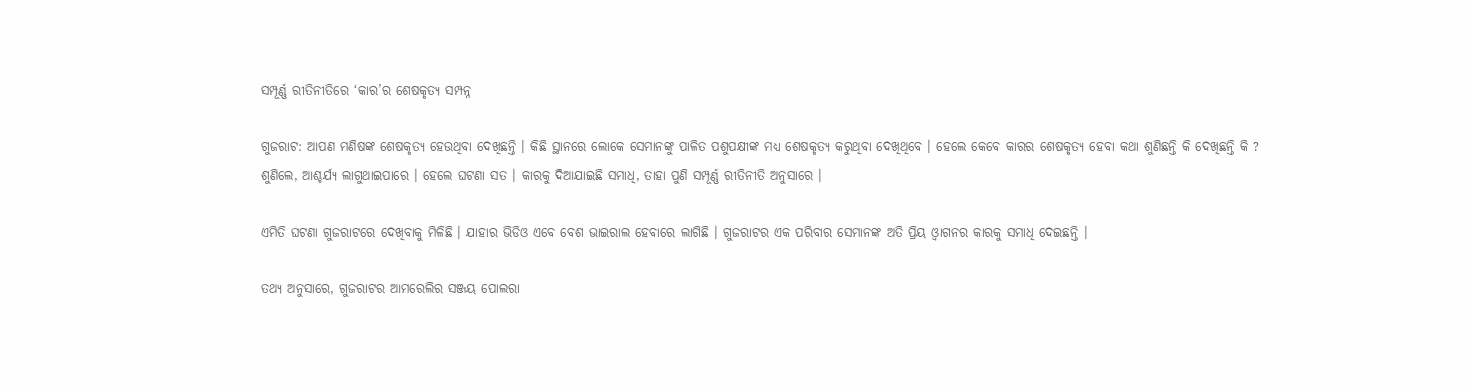ସମ୍ପୂର୍ଣ୍ଣ ରୀତିନୀତିରେ ‘କାର’ର ଶେଷକୃତ୍ୟ ସମ୍ପନ୍ନ

ଗୁଜରାଟ: ଆପଣ ମଣିଷଙ୍କ ଶେଷକୃତ୍ୟ ହେଉଥିବା ଦେଖିଛନ୍ତି । କିଛି ସ୍ଥାନରେ ଲୋକେ ସେମାନଙ୍କୁ ପାଳିତ ପଶୁପକ୍ଷୀଙ୍କ ମଧ୍ୟ ଶେଷକୃତ୍ୟ କରୁଥିବା ଦେଖିଥିବେ । ହେଲେ କେବେ କାରର ଶେଷକୃତ୍ୟ ହେବା କଥା ଶୁଣିଛନ୍ତି କି ଦେଖିଛନ୍ତି କି ? ଶୁଣିଲେ, ଆଶ୍ଚର୍ଯ୍ୟ ଲାଗୁଥାଇପାରେ । ହେଲେ ଘଟଣା ସତ । କାରକୁ ଦିଆଯାଇଛି ସମାଧି, ତାହା ପୁଣି ସମ୍ପୂର୍ଣ୍ଣ ରୀତିନୀତି ଅନୁସାରେ ।

ଏମିତି ଘଟଣା ଗୁଜରାଟରେ ଦେଖିବାକୁ ମିଳିଛି । ଯାହାର ଭିଡିଓ ଏବେ ବେଶ ଭାଇରାଲ ହେବାରେ ଲାଗିଛି । ଗୁଜରାଟର ଏକ ପରିବାର ସେମାନଙ୍କ ଅତି ପ୍ରିୟ ଓ୍ବାଗନର କାରକୁ ସମାଧି ଦେଇଛନ୍ତି ।

ତଥ୍ୟ ଅନୁସାରେ, ଗୁଜରାଟର ଆମରେଲିର ସଞ୍ଜୟ ପୋଲରା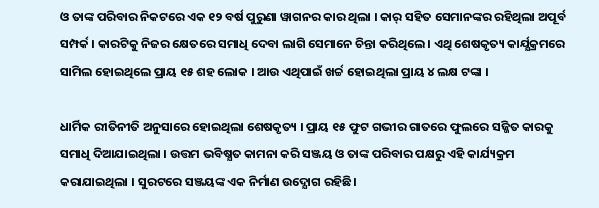ଓ ତାଙ୍କ ପରିବାର ନିକଟରେ ଏକ ୧୨ ବର୍ଷ ପୁରୁଣା ୱାଗନର କାର ଥିଲା । କାର୍ ସହିତ ସେମାନଙ୍କର ରହିଥିଲା ଅପୂର୍ବ ସମ୍ପର୍କ । କାରଟିକୁ ନିଜର କ୍ଷେତରେ ସମାଧି ଦେବା ଲାଗି ସେମାନେ ଚିନ୍ତା କରିଥିଲେ । ଏଥି ଶେଷକୃତ୍ୟ କାର୍ଯ୍ଯକ୍ରମରେ ସାମିଲ ହୋଇଥିଲେ ପ୍ରାୟ ୧୫ ଶହ ଲୋକ । ଆଉ ଏଥିପାଇଁ ଖର୍ଚ୍ଚ ହୋଇଥିଲା ପ୍ରାୟ ୪ ଲକ୍ଷ ଟଙ୍କା ।

ଧାର୍ମିକ ରୀତିନୀତି ଅନୁସାରେ ହୋଇଥିଲା ଶେଷକୃତ୍ୟ । ପ୍ରାୟ ୧୫ ଫୁଟ ଗଭୀର ଗାତରେ ଫୁଲରେ ସଜ୍ଜିତ କାରକୁ ସମାଧି ଦିଆଯାଇଥିଲା । ଉତ୍ତମ ଭବିଷ୍ଯତ କାମନା କରି ସଞ୍ଜୟ ଓ ତାଙ୍କ ପରିବାର ପକ୍ଷରୁ ଏହି କାର୍ଯ୍ୟକ୍ରମ କରାଯାଇଥିଲା । ସୁରଟରେ ସଞ୍ଜୟଙ୍କ ଏକ ନିର୍ମାଣ ଉଦ୍ଯୋଗ ରହିଛି।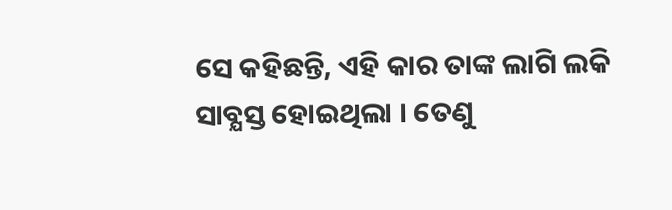ସେ କହିଛନ୍ତି, ଏହି କାର ତାଙ୍କ ଲାଗି ଲକି ସାବ୍ଯସ୍ତ ହୋଇଥିଲା । ତେଣୁ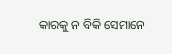କାରକୁ ନ ବିକି ସେମାନେ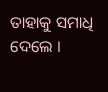ତାହାକୁ ସମାଧି ଦେଲେ ।